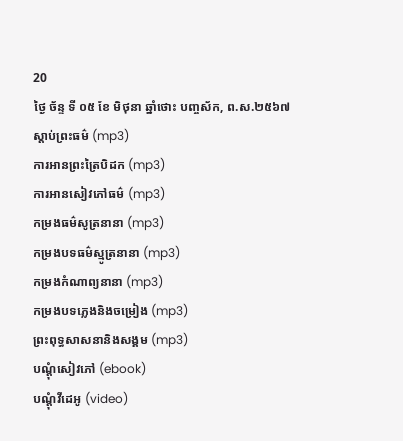20
ថ្ងៃ ច័ន្ទ ទី ០៥ ខែ មិថុនា ឆ្នាំថោះ បញ្ចស័ក, ព.ស.២៥៦៧
ស្តាប់ព្រះធម៌ (mp3)
ការអានព្រះត្រៃបិដក (mp3)
ការអានសៀវភៅធម៌ (mp3)
កម្រងធម៌សូត្រនានា (mp3)
កម្រងបទធម៌ស្មូត្រនានា (mp3)
កម្រងកំណាព្យនានា (mp3)
កម្រងបទភ្លេងនិងចម្រៀង (mp3)
ព្រះពុទ្ធសាសនានិងសង្គម (mp3)
បណ្តុំសៀវភៅ (ebook)
បណ្តុំវីដេអូ (video)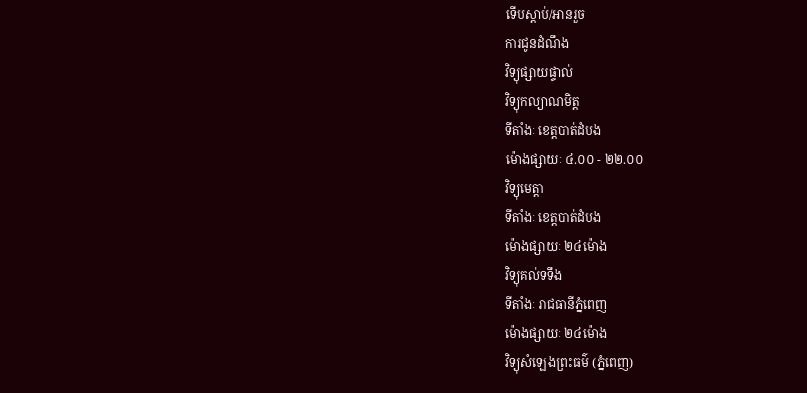ទើបស្តាប់/អានរួច
ការជូនដំណឹង
វិទ្យុផ្សាយផ្ទាល់
វិទ្យុកល្យាណមិត្ត
ទីតាំងៈ ខេត្តបាត់ដំបង
ម៉ោងផ្សាយៈ ៤.០០ - ២២.០០
វិទ្យុមេត្តា
ទីតាំងៈ ខេត្តបាត់ដំបង
ម៉ោងផ្សាយៈ ២៤ម៉ោង
វិទ្យុគល់ទទឹង
ទីតាំងៈ រាជធានីភ្នំពេញ
ម៉ោងផ្សាយៈ ២៤ម៉ោង
វិទ្យុសំឡេងព្រះធម៌ (ភ្នំពេញ)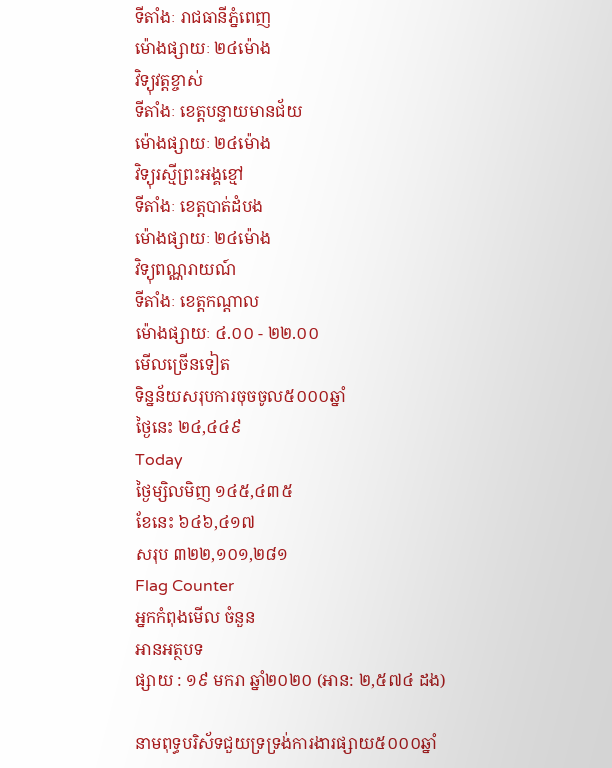ទីតាំងៈ រាជធានីភ្នំពេញ
ម៉ោងផ្សាយៈ ២៤ម៉ោង
វិទ្យុវត្តខ្ចាស់
ទីតាំងៈ ខេត្តបន្ទាយមានជ័យ
ម៉ោងផ្សាយៈ ២៤ម៉ោង
វិទ្យុរស្មីព្រះអង្គខ្មៅ
ទីតាំងៈ ខេត្តបាត់ដំបង
ម៉ោងផ្សាយៈ ២៤ម៉ោង
វិទ្យុពណ្ណរាយណ៍
ទីតាំងៈ ខេត្តកណ្តាល
ម៉ោងផ្សាយៈ ៤.០០ - ២២.០០
មើលច្រើនទៀត
ទិន្នន័យសរុបការចុចចូល៥០០០ឆ្នាំ
ថ្ងៃនេះ ២៤,៤៤៩
Today
ថ្ងៃម្សិលមិញ ១៤៥,៤៣៥
ខែនេះ ៦៤៦,៤១៧
សរុប ៣២២,១០១,២៨១
Flag Counter
អ្នកកំពុងមើល ចំនួន
អានអត្ថបទ
ផ្សាយ : ១៩ មករា ឆ្នាំ២០២០ (អាន: ២,៥៧៤ ដង)

នាមពុទ្ធបរិស័ទជួយទ្រទ្រង់ការងារផ្សាយ៥០០០ឆ្នាំ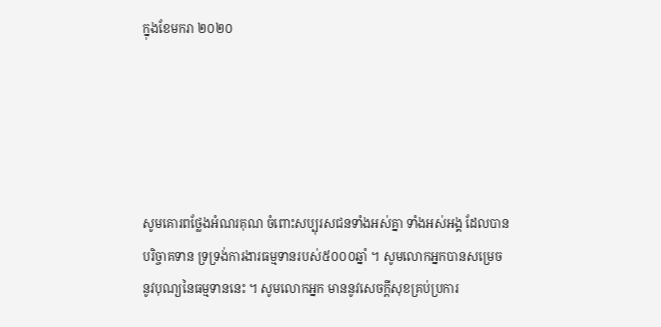ក្នុងខែមករា ២០២០





សូមគោរពថ្លែងអំណរគុណ ចំពោះសប្បុរសជនទាំងអស់គ្នា ទាំងអស់អង្គ ដែលបានបរិច្ចាគទាន ទ្រទ្រង់ការងារធម្មទានរបស់៥០០០ឆ្នាំ ។ សូមលោកអ្នកបានសម្រេចនូវបុណ្យនៃធម្មទាននេះ ។ សូមលោកអ្នក មាននូវសេចក្តីសុខគ្រប់ប្រការ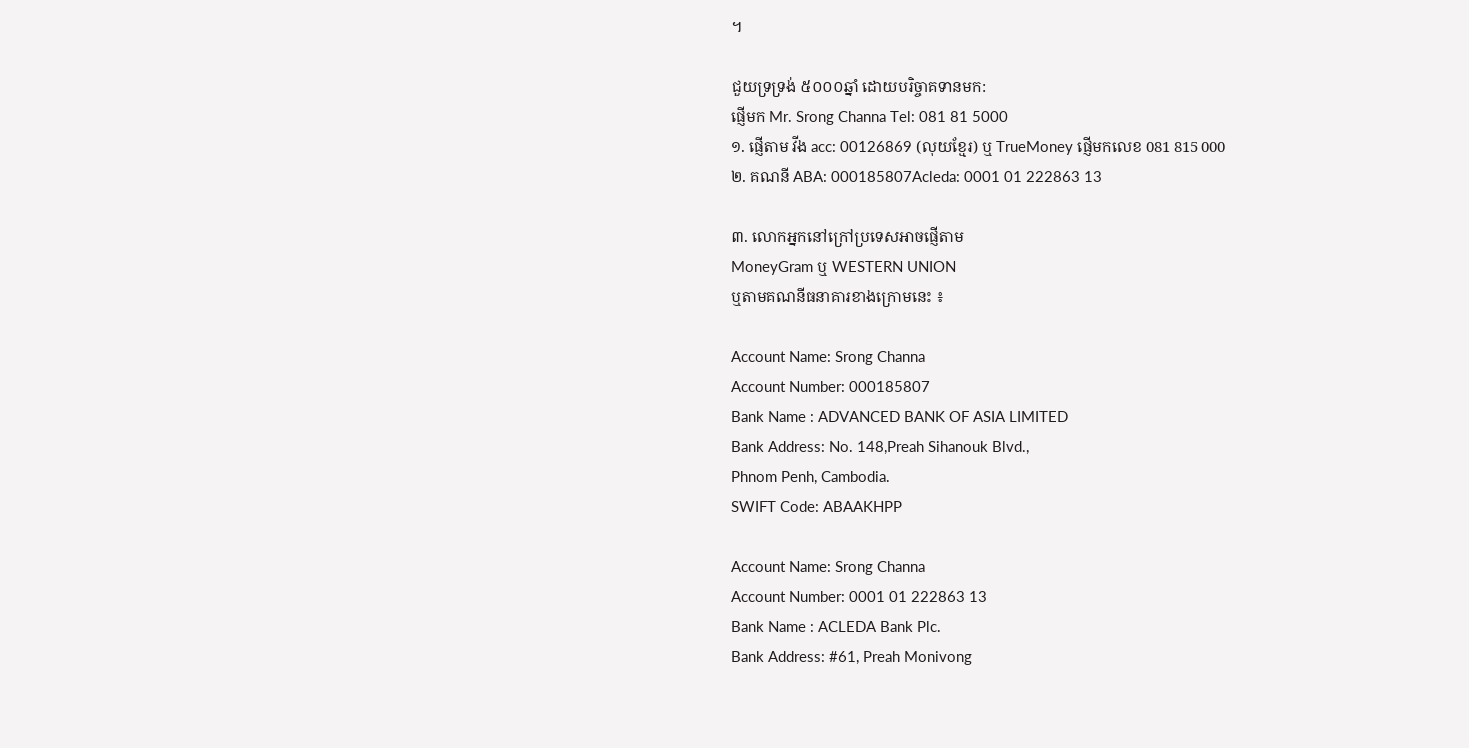។

ជួយទ្រទ្រង់ ៥០០០ឆ្នាំ ដោយបរិច្ចាគទានមក:
ផ្ញើមក Mr. Srong Channa Tel: 081 81 5000
១. ផ្ញើតាម វីង acc: 00126869 (លុយខ្មែរ) ឬ TrueMoney ផ្ញើមកលេខ 081 815 000
២. គណនី ABA: 000185807Acleda: 0001 01 222863 13

៣. លោកអ្នកនៅក្រៅប្រទេសអាចផ្ញើតាម
MoneyGram ឬ WESTERN UNION
ឬតាមគណនីធនាគារខាងក្រោមនេះ ៖

Account Name: Srong Channa
Account Number: 000185807
Bank Name : ADVANCED BANK OF ASIA LIMITED
Bank Address: No. 148,Preah Sihanouk Blvd.,
Phnom Penh, Cambodia.
SWIFT Code: ABAAKHPP

Account Name: Srong Channa
Account Number: 0001 01 222863 13
Bank Name : ACLEDA Bank Plc.
Bank Address: #61, Preah Monivong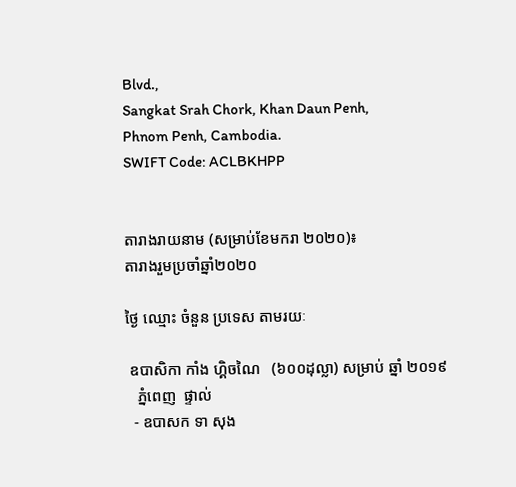Blvd.,
Sangkat Srah Chork, Khan Daun Penh,
Phnom Penh, Cambodia.
SWIFT Code: ACLBKHPP


តារាងរាយនាម (សម្រាប់ខែមករា ២០២០)៖
តារាងរួមប្រចាំឆ្នាំ២០២០

ថ្ងៃ ឈ្មោះ ចំនួន ប្រទេស តាមរយៈ

 ឧបាសិកា កាំង ហ្គិចណៃ   (៦០០ដុល្លា) សម្រាប់ ឆ្នាំ ២០១៩
   ភ្នំពេញ  ផ្ទាល់
  - ឧបាសក ទា សុង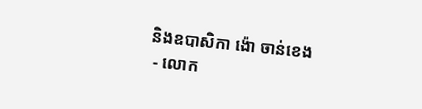និងឧបាសិកា ង៉ោ ចាន់ខេង
 - លោក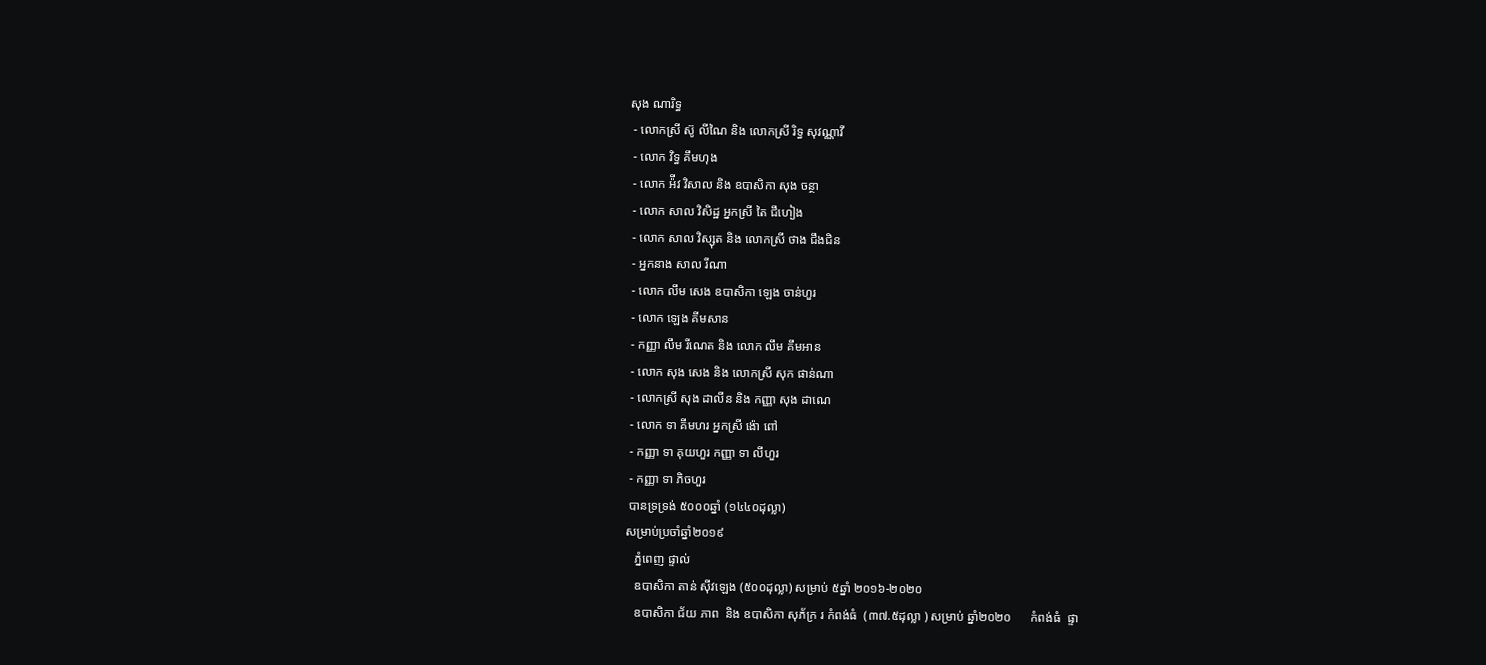សុង ណារិទ្ធ
 - លោកស្រី ស៊ូ លីណៃ និង លោកស្រី រិទ្ធ សុវណ្ណាវី
 - លោក វិទ្ធ គឹមហុង
 - លោក អ៉ីវ វិសាល និង ឧបាសិកា សុង ចន្ថា
 - លោក សាល វិសិដ្ឋ អ្នកស្រី តៃ ជឹហៀង
 - លោក សាល វិស្សុត និង លោកស្រី ថាង ជឹងជិន
 - អ្នកនាង សាល រីណា
 - លោក លឹម សេង ឧបាសិកា ឡេង ចាន់ហួរ
 - លោក ឡេង គីមសាន
 - កញ្ញា លឹម រីណេត និង លោក លឹម គឹមអាន
 - លោក សុង សេង និង លោកស្រី សុក ផាន់ណា
 - លោកស្រី សុង ដាលីន និង កញ្ញា សុង ដាណេ
 - លោក ទា គីមហរ អ្នកស្រី ង៉ោ ពៅ
 - កញ្ញា ទា គុយហួរ កញ្ញា ទា លីហួរ
 - កញ្ញា ទា ភិចហួរ
 បានទ្រទ្រង់ ៥០០០ឆ្នាំ (១៤៤០ដុល្លា)
សម្រាប់ប្រចាំឆ្នាំ២០១៩
   ភ្នំពេញ ផ្ទាល់
   ឧបាសិកា តាន់ ស៊ីវឡេង (៥០០ដុល្លា) សម្រាប់ ៥ឆ្នាំ ២០១៦-២០២០
   ឧបាសិកា ជ័យ ភាព  និង ឧបាសិកា សុភ័ក្រ រ កំពង់ធំ  (៣៧.៥ដុល្លា ) សម្រាប់ ឆ្នាំ២០២០      កំពង់ធំ  ផ្ទា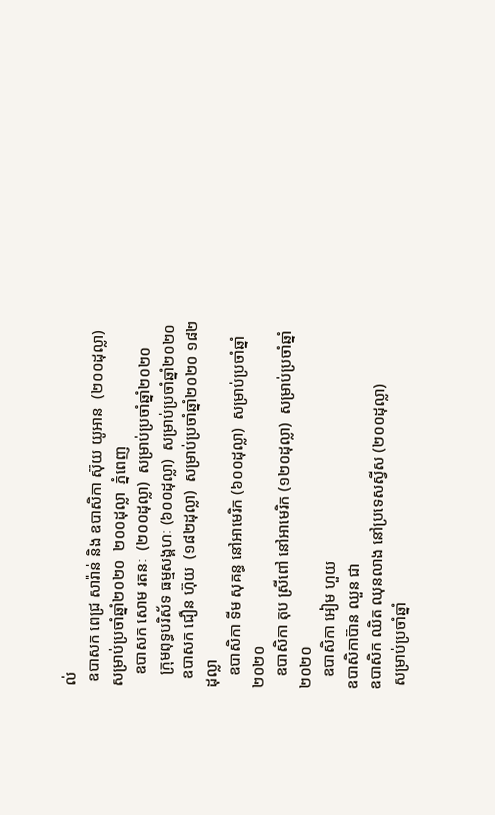ល់
 ឧបាសក ពេជ្រ សារ៉ាន់ និង ឧបាសិកា ស៊ុយ យូអាន  (២០០ដុល្លា)  សម្រាប់ប្រចាំឆ្នាំ២០២០  ២០០ដុល្លា  ភ្នំពេញ
   ឧបាសក សោម រតនៈ  (២០០ដុល្លា)  សម្រាប់ប្រចាំឆ្នាំ២០២០
   ក្រុមពុទ្ធបរិស័ទ ធម្មសង្គហៈ (៦០០ដុល្លា)  សម្រាប់ប្រចាំឆ្នាំ២០២០
  ឧបាសក ជឿន ហ៊ុយ  (១៨២ដុល្លា)  សម្រាប់ប្រចាំឆ្នាំ២០២០ ១៨២ដុល្លា
   ឧបាសិកា ទីម សុគន្ធ នៅអាមេរិក (៦០០ដុល្លា)  សម្រាប់ប្រចាំឆ្នាំ២០២០
   ឧបាសិកា តុប ស្រីពៅ នៅអាមេរិក (១២០ដុល្លា)  សម្រាប់ប្រចាំឆ្នាំ២០២០
   ឧបាសិកា អៀម ហួយ
ឧបាសិកាប៊ាន ឈួន ជា
ឧបាសិក ឈិត ឈុនលាង នៅប្រទេសស្វីស (២០០ដុល្លា)
 សម្រាប់ប្រចាំឆ្នាំ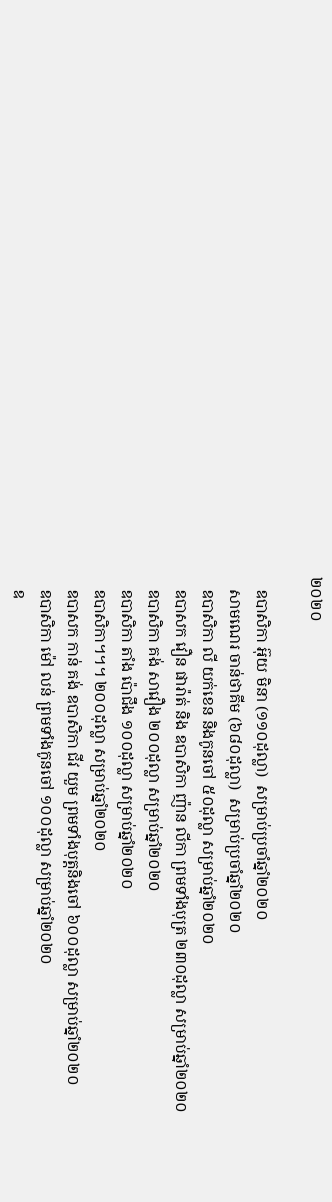២០២០

   ឧបាសិកា អ៊ុយ មិនា (១១០ដុល្លា)  សម្រាប់ប្រចាំឆ្នាំ២០២០
   សាមណេរ ចាន់ថាគីម (៦៨០ដុល្លា)  សម្រាប់ប្រចាំឆ្នាំ២០២០
   ឧបាសិកា លី យក់ខេន និងកូនចៅ ៥០ដុល្លា សម្រាប់ឆ្នាំ២០២០
   ឧបាសក វឿន ផារ៉ាត់ និង ឧបាសិកា ញ៉ាន លីកា ព្រមទាំងបុត្រ ២៣០ដុល្លា សម្រាប់ឆ្នាំ២០២០
   ឧបាសិកា គង់ សាវឿង ២០០ដុល្លា សម្រាប់ឆ្នាំ២០២០
   ឧបាសិកា តាំង ប៉ោជឹង ១០០ដុល្លា សម្រាប់ឆ្នាំ២០២០
   ឧបាសិកា។។។ ២០០ដុល្លា សម្រាប់ឆ្នាំ២០២០
   ឧបាសក កាន់ គង់ ឧបាសិកា ជីវ យួម ព្រមទាំងបុត្តនិងចៅ ៦០០ដុល្លា សម្រាប់ឆ្នាំ២០២០
   ឧបាសិកា ម៉ៅ លន់ ព្រមទាំងកូនចៅ ១០០ដុល្លា សម្រាប់ឆ្នាំ២០២០
   ឧ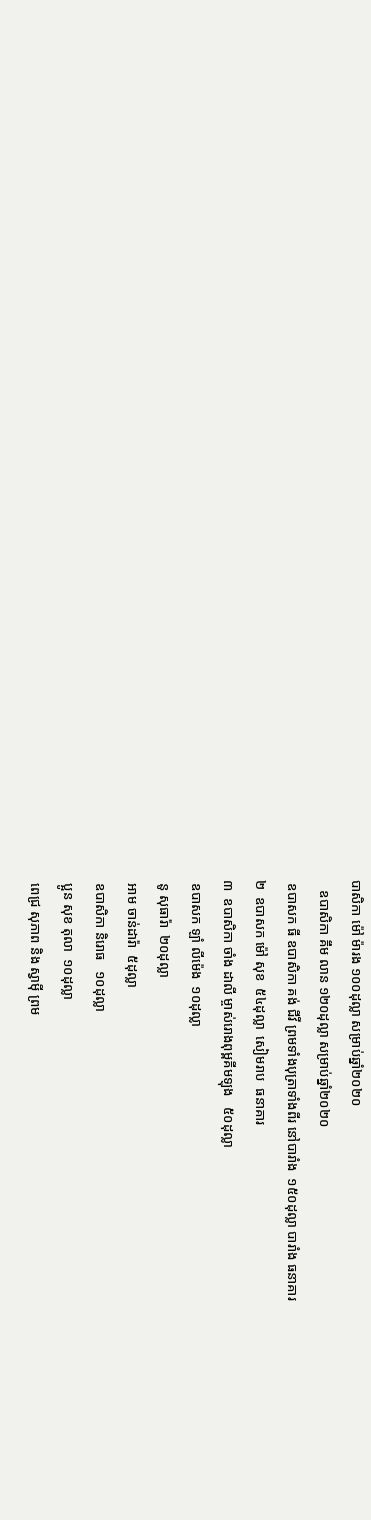បាសិកា ម៉ៅ ម៉ារង ១០០ដុល្លា សម្រាប់ឆ្នាំ២០២០
   ឧបាសិកា គឹម លាន ១២០ដុល្លា សម្រាប់ឆ្នាំ២០២០
 ឧបាសក ធី ឧបាសិកា គង់ ជីវី ព្រមទាំងបុត្រាទាំងពីរ នៅបារាំង  ១៥០ដុល្លា បារាំង ធនាគារ
២  ឧបាសក ម៉ៅ សុខ  ៥៤ដុល្លា  សៀមរាប  ធនាគារ
៣  ឧបាសិកា ចាំង ដាលី ម្ចាស់រោងពុម្ពគីមឡុង   ៥០ដុល្លា
 ឧបាសក ឡាំ លីម៉េង  ១០ដុល្លា
 នូ សុធារ៉ា  ២០ដុល្លា
 អាម ចាន់ដារ៉ា  ៥ដុល្លា
 ឧបាសិកា និរោធ   ១០ដុល្លា
 ប្អូន សុខ តុលា  ១០ដុល្លា
 ពេជ្រ សុភាព និង ស្វាមុី ព្រម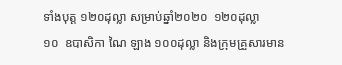ទាំងបុត្ត ១២០ដុល្លា សម្រាប់ឆ្នាំ២០២០  ១២០ដុល្លា
១០  ឧបាសិកា ណៃ ឡាង ១០០ដុល្លា និងក្រុមគ្រួសារមាន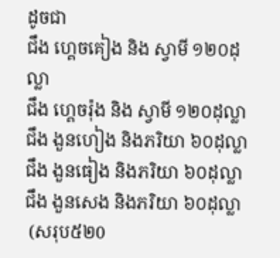ដូចជា
ជឹង ហ្គេចគៀង និង ស្វាមី ១២០ដុល្លា
ជឹង ហ្គេចរ៉ុង និង ស្វាមី ១២០ដុល្លា
ជឹង ងួនហៀង និងភរិយា ៦០ដុល្លា
ជឹង ងួនធៀង និងភរិយា ៦០ដុល្លា
ជឹង ងួនសេង និងភរិយា ៦០ដុល្លា
 (សរុប៥២0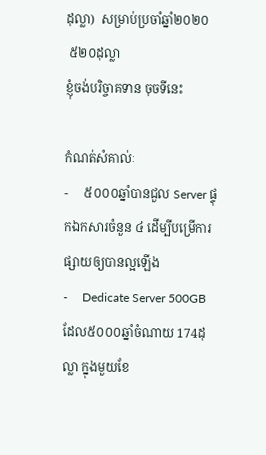ដុល្លា)  សម្រាប់ប្រចាំឆ្នាំ២០២០
 ៥២០ដុល្លា
ខ្ញុំចង់បរិច្ចាគទាន ចុចទីនេះ

កំណត់សំគាល់ៈ
-     ៥០០០ឆ្នាំបានជួល Server ផ្ទុកឯកសារចំនួន ៤ ដើម្បីបម្រើការផ្សាយឲ្យបានល្អឡើង
-     Dedicate Server 500GB ដែល៥០០០ឆ្នាំចំណាយ 174ដុល្លា ក្នុងមួយខែ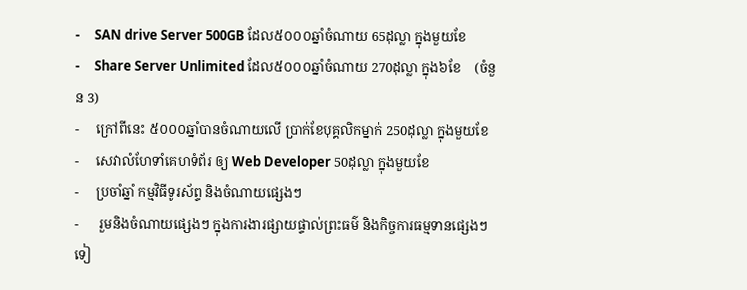-     SAN drive Server 500GB ដែល៥០០០ឆ្នាំចំណាយ 65ដុល្លា ក្នុងមួយខែ
-     Share Server Unlimited ដែល៥០០០ឆ្នាំចំណាយ 270ដុល្លា ក្នុង៦ខែ    (ចំនួន 3)
-     ក្រៅពីនេះ ៥០០០ឆ្នាំបានចំណាយលើ ប្រាក់ខែបុគ្គលិកម្នាក់ 250ដុល្លា ក្នុងមួយខែ
-     សេវាលំហែទាំគេហទំព័រ ឲ្យ Web Developer 50ដុល្លា ក្នុងមួយខែ
-     ប្រចាំឆ្នាំ កម្មវិធីទូរស័ព្ទ និងចំណាយផ្សេងៗ
-      រួមនិងចំណាយផ្សេងៗ ក្នុងការងារផ្សាយផ្ទាល់ព្រះធម៌ និងកិច្ចការធម្មទានផ្សេងៗទៀ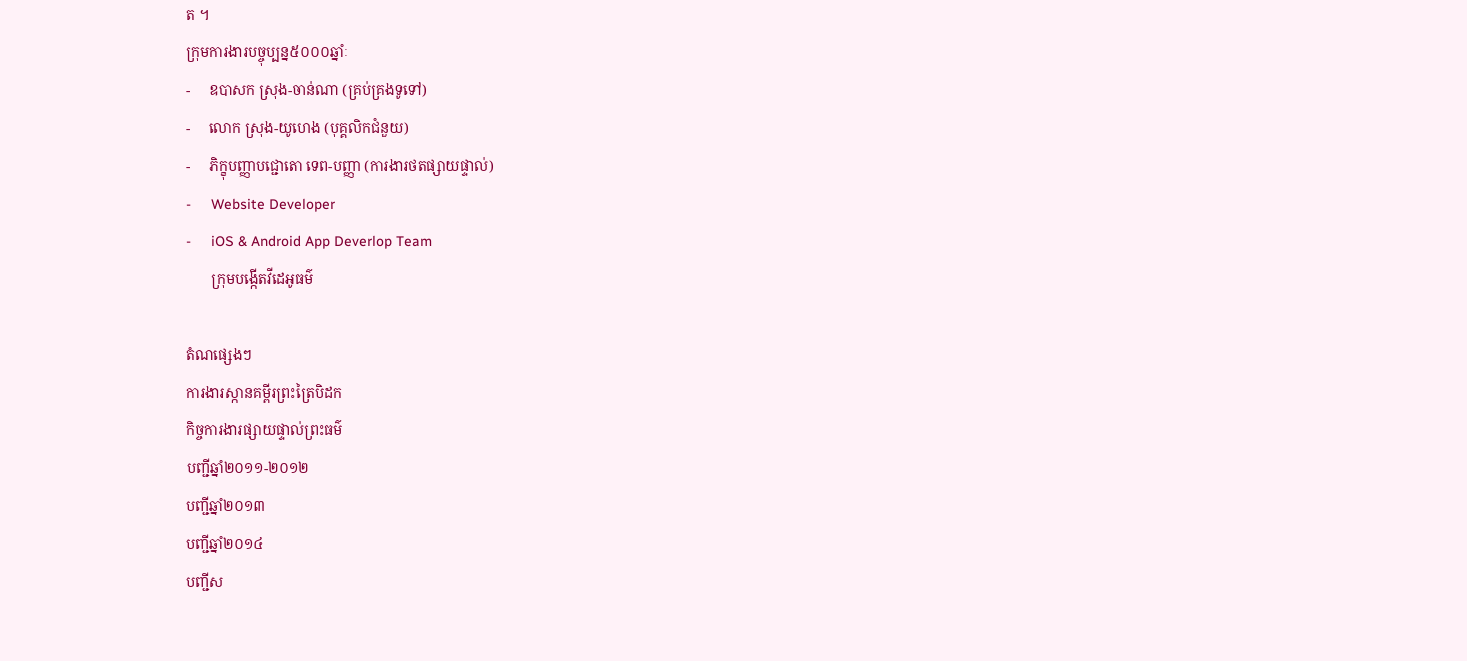ត ។
ក្រុមការងារបច្ចុប្បន្ន៥០០០ឆ្នាំៈ
-     ឧបាសក ស្រុង-ចាន់ណា (គ្រប់គ្រងទូទៅ)
-     លោក ស្រុង-យូហេង (បុគ្គលិកជំនួយ)
-     ភិក្ខុបញ្ញាបជ្ជោតោ ទេព-បញ្ញា (ការងារថតផ្សាយផ្ទាល់)
-     Website Developer
-     iOS & Android App Deverlop Team
       ក្រុមបង្កើតវីដេអូធម៌

តំណផ្សេងៗ
ការងារស្កានគម្ពីរព្រះត្រៃបិដក
កិច្ចការងារផ្សាយផ្ទាល់ព្រះធម៌
បញ្ជីឆ្នាំ២០១១-២០១២
បញ្ជីឆ្នាំ២០១៣
បញ្ជីឆ្នាំ២០១៤
បញ្ជីស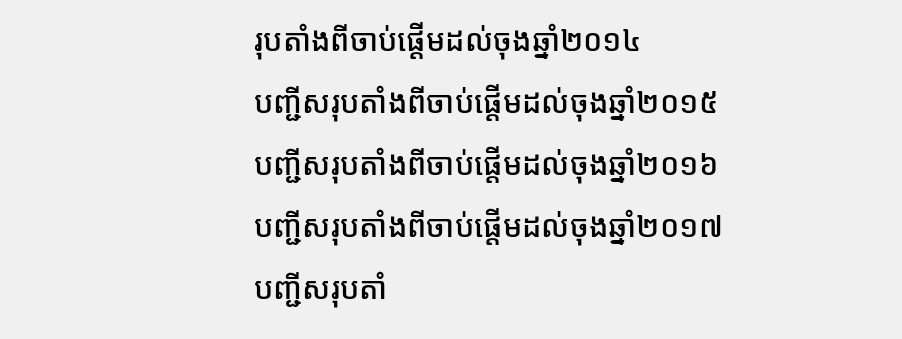រុបតាំងពីចាប់ផ្តើមដល់ចុងឆ្នាំ២០១៤
បញ្ជីសរុបតាំងពីចាប់ផ្តើមដល់ចុងឆ្នាំ២០១៥
បញ្ជីសរុបតាំងពីចាប់ផ្តើមដល់ចុងឆ្នាំ២០១៦
បញ្ជីសរុបតាំងពីចាប់ផ្តើមដល់ចុងឆ្នាំ២០១៧
បញ្ជីសរុបតាំ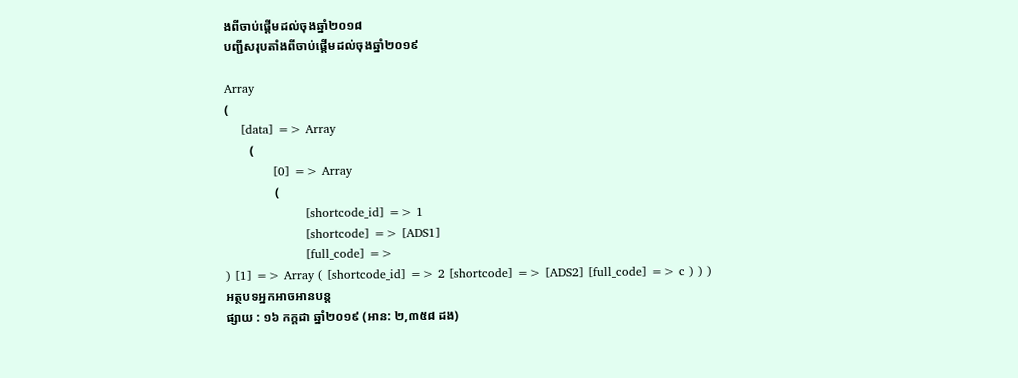ងពីចាប់ផ្តើមដល់ចុងឆ្នាំ២០១៨
បញ្ជីសរុបតាំងពីចាប់ផ្តើមដល់ចុងឆ្នាំ២០១៩

Array
(
    [data] => Array
        (
            [0] => Array
                (
                    [shortcode_id] => 1
                    [shortcode] => [ADS1]
                    [full_code] =>
) [1] => Array ( [shortcode_id] => 2 [shortcode] => [ADS2] [full_code] => c ) ) )
អត្ថបទអ្នកអាចអានបន្ត
ផ្សាយ : ១៦ កក្តដា ឆ្នាំ២០១៩ (អាន: ២,៣៥៨ ដង)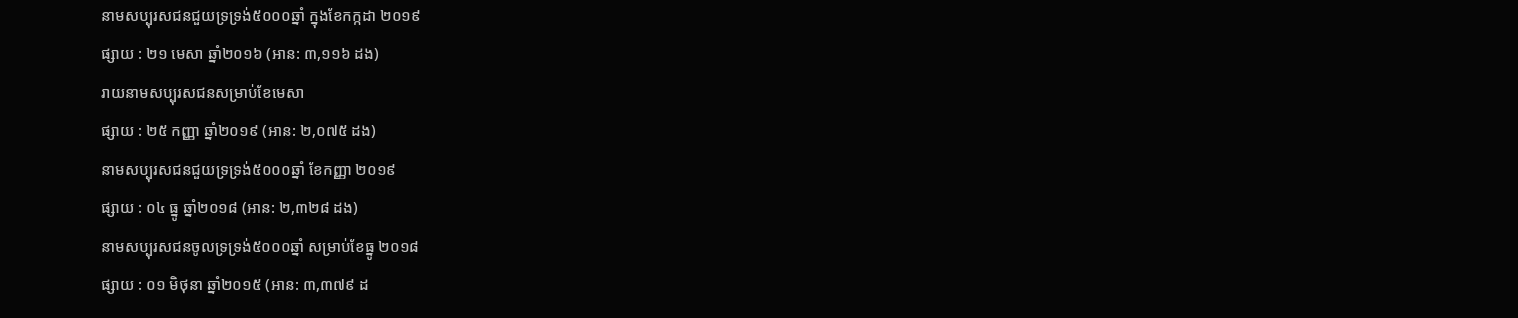នាមសប្បុរសជនជួយទ្រទ្រង់៥០០០ឆ្នាំ ក្នុងខែកក្កដា ២០១៩
ផ្សាយ : ២១ មេសា ឆ្នាំ២០១៦ (អាន: ៣,១១៦ ដង)
រាយនាមសប្បុរសជនសម្រាប់ខែមេសា
ផ្សាយ : ២៥ កញ្ញា ឆ្នាំ២០១៩ (អាន: ២,០៧៥ ដង)
នាមសប្បុរសជនជួយទ្រទ្រង់៥០០០ឆ្នាំ ខែកញ្ញា ២០១៩
ផ្សាយ : ០៤ ធ្នូ ឆ្នាំ២០១៨ (អាន: ២,៣២៨ ដង)
នាមសប្បុរសជនចូលទ្រទ្រង់៥០០០ឆ្នាំ សម្រាប់ខែធ្នូ ២០១៨
ផ្សាយ : ០១ មិថុនា ឆ្នាំ២០១៥ (អាន: ៣,៣៧៩ ដ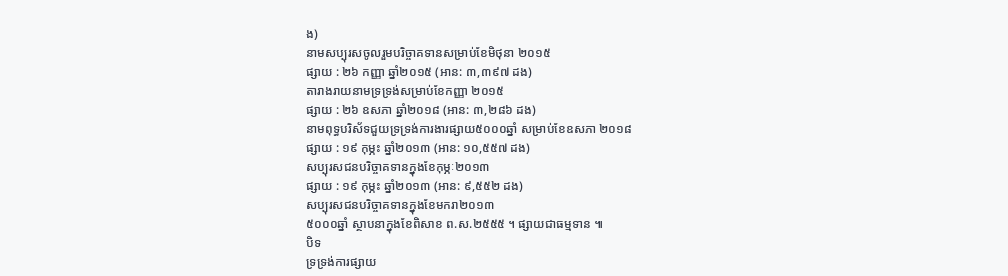ង)
នាមសប្បុរសចូលរួមបរិច្ចាគទានសម្រាប់ខែមិថុនា ២០១៥
ផ្សាយ : ២៦ កញ្ញា ឆ្នាំ២០១៥ (អាន: ៣,៣៩៧ ដង)
តារាងរាយនាមទ្រទ្រង់សម្រាប់ខែកញ្ញា ២០១៥
ផ្សាយ : ២៦ ឧសភា ឆ្នាំ២០១៨ (អាន: ៣,២៨៦ ដង)
នាមពុទ្ធបរិស័ទជួយទ្រទ្រង់ការងារផ្សាយ៥០០០ឆ្នាំ សម្រាប់ខែឧសភា ២០១៨
ផ្សាយ : ១៩ កុម្ភះ ឆ្នាំ២០១៣ (អាន: ១០,៥៥៧ ដង)
សប្បុរសជនបរិច្ចាគទានក្នុងខែកុម្ភៈ២០១៣
ផ្សាយ : ១៩ កុម្ភះ ឆ្នាំ២០១៣ (អាន: ៩,៥៥២ ដង)
សប្បុរសជនបរិច្ចាគទានក្នុងខែមករា២០១៣
៥០០០ឆ្នាំ ស្ថាបនាក្នុងខែពិសាខ ព.ស.២៥៥៥ ។ ផ្សាយជាធម្មទាន ៕
បិទ
ទ្រទ្រង់ការផ្សាយ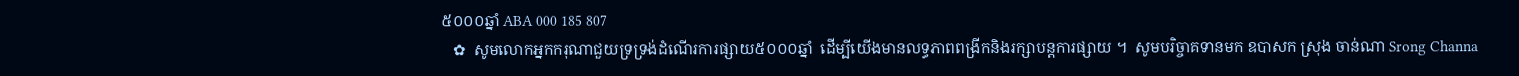៥០០០ឆ្នាំ ABA 000 185 807
   ✿  សូមលោកអ្នកករុណាជួយទ្រទ្រង់ដំណើរការផ្សាយ៥០០០ឆ្នាំ  ដើម្បីយើងមានលទ្ធភាពពង្រីកនិងរក្សាបន្តការផ្សាយ ។  សូមបរិច្ចាគទានមក ឧបាសក ស្រុង ចាន់ណា Srong Channa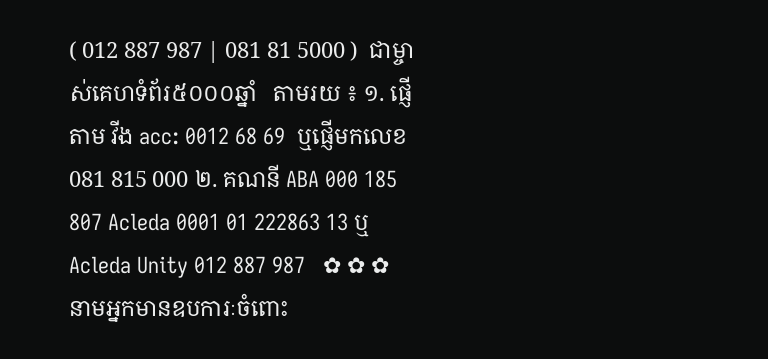( 012 887 987 | 081 81 5000 )  ជាម្ចាស់គេហទំព័រ៥០០០ឆ្នាំ   តាមរយ ៖ ១. ផ្ញើតាម វីង acc: 0012 68 69  ឬផ្ញើមកលេខ 081 815 000 ២. គណនី ABA 000 185 807 Acleda 0001 01 222863 13 ឬ Acleda Unity 012 887 987   ✿ ✿ ✿ នាមអ្នកមានឧបការៈចំពោះ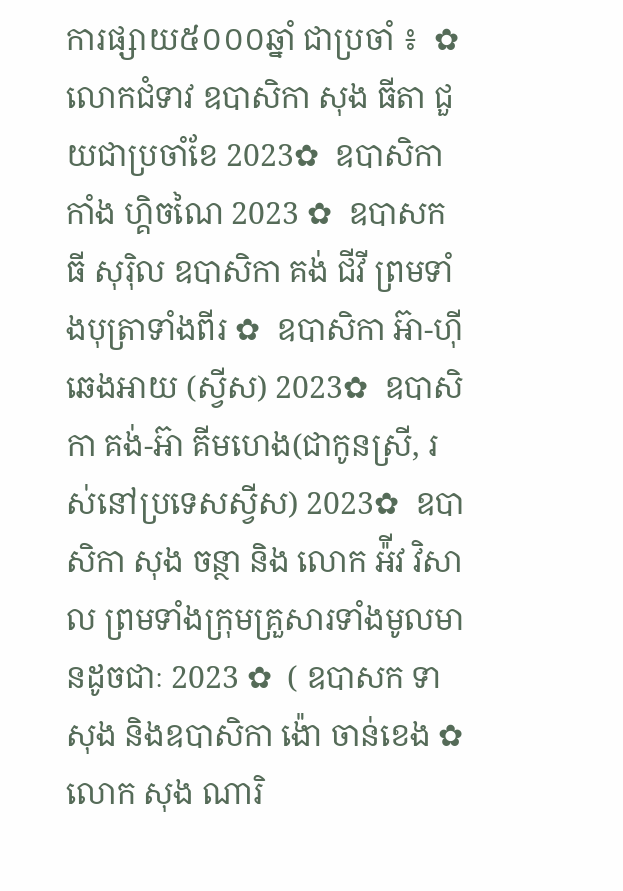ការផ្សាយ៥០០០ឆ្នាំ ជាប្រចាំ ៖  ✿  លោកជំទាវ ឧបាសិកា សុង ធីតា ជួយជាប្រចាំខែ 2023✿  ឧបាសិកា កាំង ហ្គិចណៃ 2023 ✿  ឧបាសក ធី សុរ៉ិល ឧបាសិកា គង់ ជីវី ព្រមទាំងបុត្រាទាំងពីរ ✿  ឧបាសិកា អ៊ា-ហុី ឆេងអាយ (ស្វីស) 2023✿  ឧបាសិកា គង់-អ៊ា គីមហេង(ជាកូនស្រី, រស់នៅប្រទេសស្វីស) 2023✿  ឧបាសិកា សុង ចន្ថា និង លោក អ៉ីវ វិសាល ព្រមទាំងក្រុមគ្រួសារទាំងមូលមានដូចជាៈ 2023 ✿  ( ឧបាសក ទា សុង និងឧបាសិកា ង៉ោ ចាន់ខេង ✿  លោក សុង ណារិ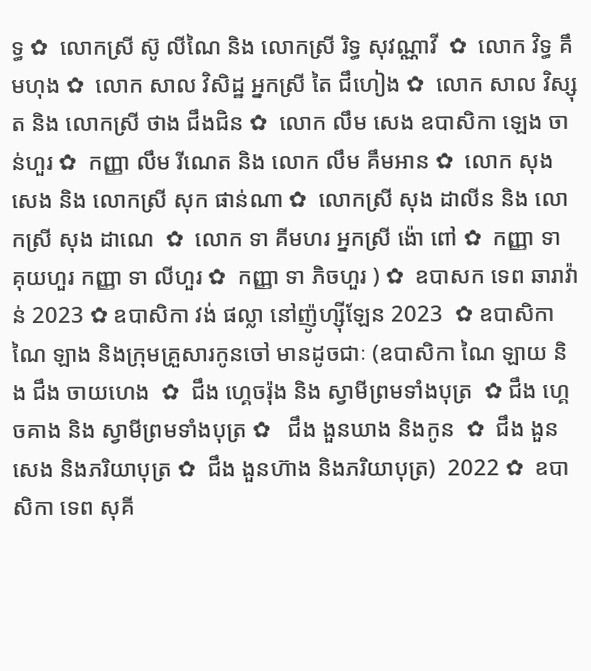ទ្ធ ✿  លោកស្រី ស៊ូ លីណៃ និង លោកស្រី រិទ្ធ សុវណ្ណាវី  ✿  លោក វិទ្ធ គឹមហុង ✿  លោក សាល វិសិដ្ឋ អ្នកស្រី តៃ ជឹហៀង ✿  លោក សាល វិស្សុត និង លោកស្រី ថាង ជឹងជិន ✿  លោក លឹម សេង ឧបាសិកា ឡេង ចាន់ហួរ ✿  កញ្ញា លឹម រីណេត និង លោក លឹម គឹមអាន ✿  លោក សុង សេង និង លោកស្រី សុក ផាន់ណា ✿  លោកស្រី សុង ដាលីន និង លោកស្រី សុង ដាណេ  ✿  លោក ទា គីមហរ អ្នកស្រី ង៉ោ ពៅ ✿  កញ្ញា ទា គុយហួរ កញ្ញា ទា លីហួរ ✿  កញ្ញា ទា ភិចហួរ ) ✿  ឧបាសក ទេព ឆារាវ៉ាន់ 2023 ✿ ឧបាសិកា វង់ ផល្លា នៅញ៉ូហ្ស៊ីឡែន 2023  ✿ ឧបាសិកា ណៃ ឡាង និងក្រុមគ្រួសារកូនចៅ មានដូចជាៈ (ឧបាសិកា ណៃ ឡាយ និង ជឹង ចាយហេង  ✿  ជឹង ហ្គេចរ៉ុង និង ស្វាមីព្រមទាំងបុត្រ  ✿ ជឹង ហ្គេចគាង និង ស្វាមីព្រមទាំងបុត្រ ✿   ជឹង ងួនឃាង និងកូន  ✿  ជឹង ងួនសេង និងភរិយាបុត្រ ✿  ជឹង ងួនហ៊ាង និងភរិយាបុត្រ)  2022 ✿  ឧបាសិកា ទេព សុគី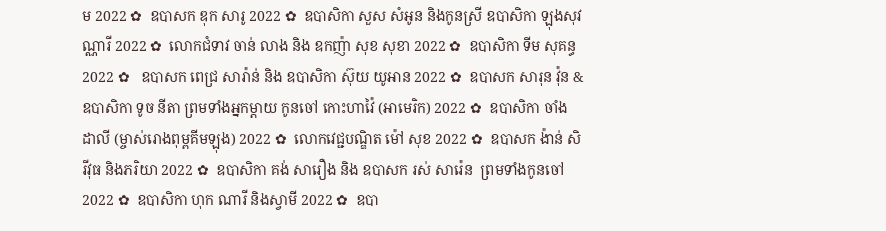ម 2022 ✿  ឧបាសក ឌុក សារូ 2022 ✿  ឧបាសិកា សួស សំអូន និងកូនស្រី ឧបាសិកា ឡុងសុវណ្ណារី 2022 ✿  លោកជំទាវ ចាន់ លាង និង ឧកញ៉ា សុខ សុខា 2022 ✿  ឧបាសិកា ទីម សុគន្ធ 2022 ✿   ឧបាសក ពេជ្រ សារ៉ាន់ និង ឧបាសិកា ស៊ុយ យូអាន 2022 ✿  ឧបាសក សារុន វ៉ុន & ឧបាសិកា ទូច នីតា ព្រមទាំងអ្នកម្តាយ កូនចៅ កោះហាវ៉ៃ (អាមេរិក) 2022 ✿  ឧបាសិកា ចាំង ដាលី (ម្ចាស់រោងពុម្ពគីមឡុង) 2022 ✿  លោកវេជ្ជបណ្ឌិត ម៉ៅ សុខ 2022 ✿  ឧបាសក ង៉ាន់ សិរីវុធ និងភរិយា 2022 ✿  ឧបាសិកា គង់ សារឿង និង ឧបាសក រស់ សារ៉េន  ព្រមទាំងកូនចៅ 2022 ✿  ឧបាសិកា ហុក ណារី និងស្វាមី 2022 ✿  ឧបា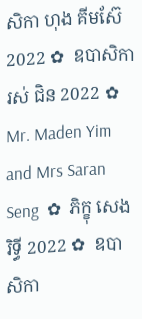សិកា ហុង គីមស៊ែ 2022 ✿  ឧបាសិកា រស់ ជិន 2022 ✿  Mr. Maden Yim and Mrs Saran Seng  ✿  ភិក្ខុ សេង រិទ្ធី 2022 ✿  ឧបាសិកា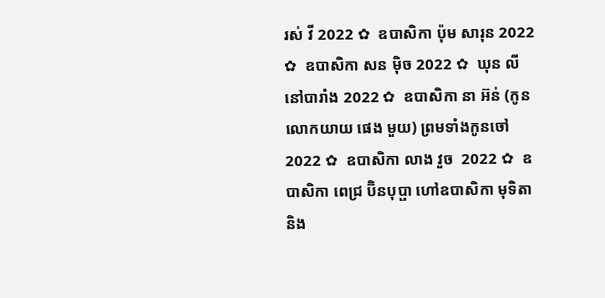រស់ វី 2022 ✿  ឧបាសិកា ប៉ុម សារុន 2022 ✿  ឧបាសិកា សន ម៉ិច 2022 ✿  ឃុន លី នៅបារាំង 2022 ✿  ឧបាសិកា នា អ៊ន់ (កូនលោកយាយ ផេង មួយ) ព្រមទាំងកូនចៅ 2022 ✿  ឧបាសិកា លាង វួច  2022 ✿  ឧបាសិកា ពេជ្រ ប៊ិនបុប្ផា ហៅឧបាសិកា មុទិតា និង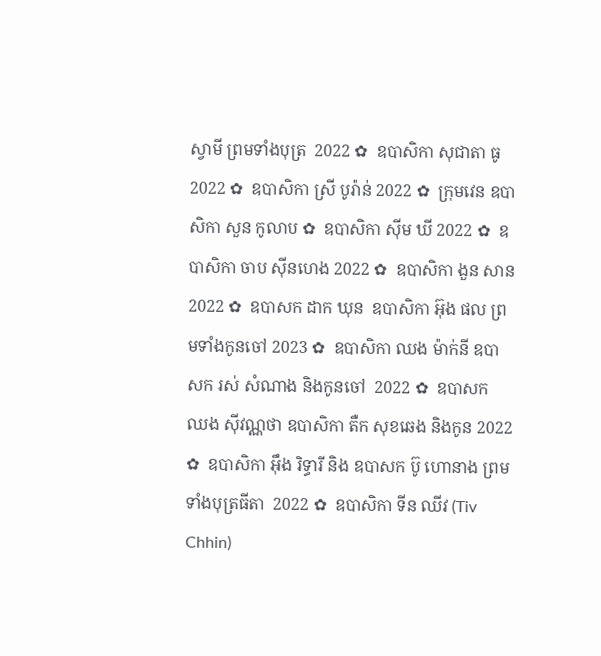ស្វាមី ព្រមទាំងបុត្រ  2022 ✿  ឧបាសិកា សុជាតា ធូ  2022 ✿  ឧបាសិកា ស្រី បូរ៉ាន់ 2022 ✿  ក្រុមវេន ឧបាសិកា សួន កូលាប ✿  ឧបាសិកា ស៊ីម ឃី 2022 ✿  ឧបាសិកា ចាប ស៊ីនហេង 2022 ✿  ឧបាសិកា ងួន សាន 2022 ✿  ឧបាសក ដាក ឃុន  ឧបាសិកា អ៊ុង ផល ព្រមទាំងកូនចៅ 2023 ✿  ឧបាសិកា ឈង ម៉ាក់នី ឧបាសក រស់ សំណាង និងកូនចៅ  2022 ✿  ឧបាសក ឈង សុីវណ្ណថា ឧបាសិកា តឺក សុខឆេង និងកូន 2022 ✿  ឧបាសិកា អុឹង រិទ្ធារី និង ឧបាសក ប៊ូ ហោនាង ព្រមទាំងបុត្រធីតា  2022 ✿  ឧបាសិកា ទីន ឈីវ (Tiv Chhin)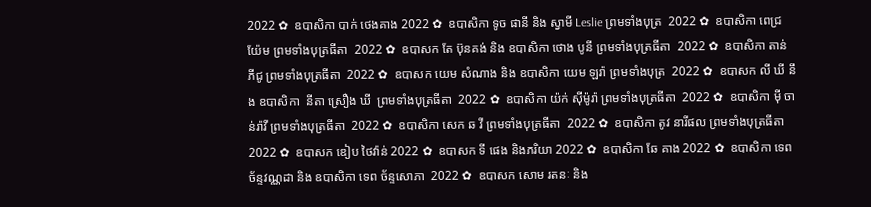2022 ✿  ឧបាសិកា បាក់ ថេងគាង 2022 ✿  ឧបាសិកា ទូច ផានី និង ស្វាមី Leslie ព្រមទាំងបុត្រ  2022 ✿  ឧបាសិកា ពេជ្រ យ៉ែម ព្រមទាំងបុត្រធីតា  2022 ✿  ឧបាសក តែ ប៊ុនគង់ និង ឧបាសិកា ថោង បូនី ព្រមទាំងបុត្រធីតា  2022 ✿  ឧបាសិកា តាន់ ភីជូ ព្រមទាំងបុត្រធីតា  2022 ✿  ឧបាសក យេម សំណាង និង ឧបាសិកា យេម ឡរ៉ា ព្រមទាំងបុត្រ  2022 ✿  ឧបាសក លី ឃី នឹង ឧបាសិកា  នីតា ស្រឿង ឃី  ព្រមទាំងបុត្រធីតា  2022 ✿  ឧបាសិកា យ៉ក់ សុីម៉ូរ៉ា ព្រមទាំងបុត្រធីតា  2022 ✿  ឧបាសិកា មុី ចាន់រ៉ាវី ព្រមទាំងបុត្រធីតា  2022 ✿  ឧបាសិកា សេក ឆ វី ព្រមទាំងបុត្រធីតា  2022 ✿  ឧបាសិកា តូវ នារីផល ព្រមទាំងបុត្រធីតា  2022 ✿  ឧបាសក ឌៀប ថៃវ៉ាន់ 2022 ✿  ឧបាសក ទី ផេង និងភរិយា 2022 ✿  ឧបាសិកា ឆែ គាង 2022 ✿  ឧបាសិកា ទេព ច័ន្ទវណ្ណដា និង ឧបាសិកា ទេព ច័ន្ទសោភា  2022 ✿  ឧបាសក សោម រតនៈ និង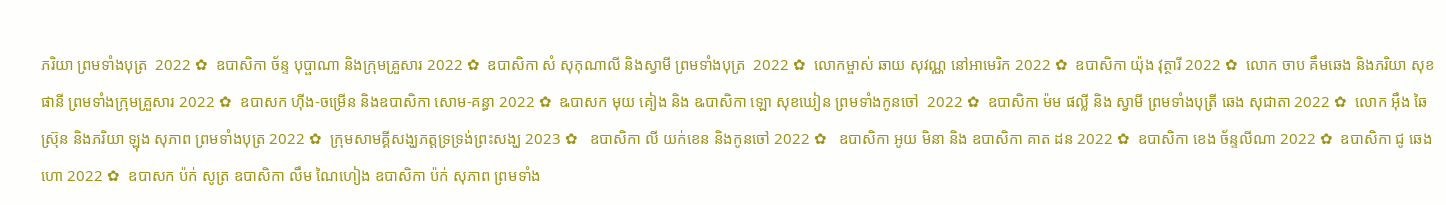ភរិយា ព្រមទាំងបុត្រ  2022 ✿  ឧបាសិកា ច័ន្ទ បុប្ផាណា និងក្រុមគ្រួសារ 2022 ✿  ឧបាសិកា សំ សុកុណាលី និងស្វាមី ព្រមទាំងបុត្រ  2022 ✿  លោកម្ចាស់ ឆាយ សុវណ្ណ នៅអាមេរិក 2022 ✿  ឧបាសិកា យ៉ុង វុត្ថារី 2022 ✿  លោក ចាប គឹមឆេង និងភរិយា សុខ ផានី ព្រមទាំងក្រុមគ្រួសារ 2022 ✿  ឧបាសក ហ៊ីង-ចម្រើន និងឧបាសិកា សោម-គន្ធា 2022 ✿  ឩបាសក មុយ គៀង និង ឩបាសិកា ឡោ សុខឃៀន ព្រមទាំងកូនចៅ  2022 ✿  ឧបាសិកា ម៉ម ផល្លី និង ស្វាមី ព្រមទាំងបុត្រី ឆេង សុជាតា 2022 ✿  លោក អ៊ឹង ឆៃស្រ៊ុន និងភរិយា ឡុង សុភាព ព្រមទាំងបុត្រ 2022 ✿  ក្រុមសាមគ្គីសង្ឃភត្តទ្រទ្រង់ព្រះសង្ឃ 2023 ✿   ឧបាសិកា លី យក់ខេន និងកូនចៅ 2022 ✿   ឧបាសិកា អូយ មិនា និង ឧបាសិកា គាត ដន 2022 ✿  ឧបាសិកា ខេង ច័ន្ទលីណា 2022 ✿  ឧបាសិកា ជូ ឆេងហោ 2022 ✿  ឧបាសក ប៉ក់ សូត្រ ឧបាសិកា លឹម ណៃហៀង ឧបាសិកា ប៉ក់ សុភាព ព្រមទាំង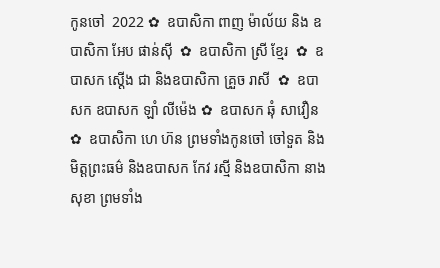កូនចៅ  2022 ✿  ឧបាសិកា ពាញ ម៉ាល័យ និង ឧបាសិកា អែប ផាន់ស៊ី  ✿  ឧបាសិកា ស្រី ខ្មែរ  ✿  ឧបាសក ស្តើង ជា និងឧបាសិកា គ្រួច រាសី  ✿  ឧបាសក ឧបាសក ឡាំ លីម៉េង ✿  ឧបាសក ឆុំ សាវឿន  ✿  ឧបាសិកា ហេ ហ៊ន ព្រមទាំងកូនចៅ ចៅទួត និងមិត្តព្រះធម៌ និងឧបាសក កែវ រស្មី និងឧបាសិកា នាង សុខា ព្រមទាំង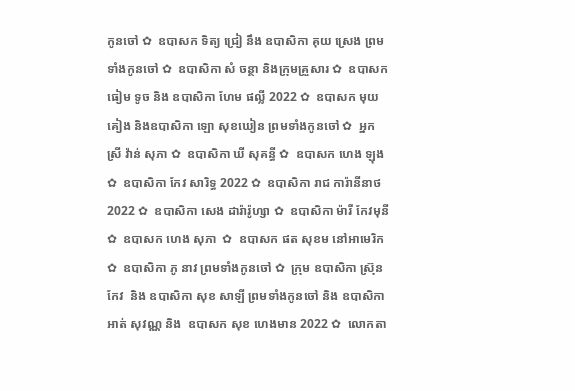កូនចៅ ✿  ឧបាសក ទិត្យ ជ្រៀ នឹង ឧបាសិកា គុយ ស្រេង ព្រមទាំងកូនចៅ ✿  ឧបាសិកា សំ ចន្ថា និងក្រុមគ្រួសារ ✿  ឧបាសក ធៀម ទូច និង ឧបាសិកា ហែម ផល្លី 2022 ✿  ឧបាសក មុយ គៀង និងឧបាសិកា ឡោ សុខឃៀន ព្រមទាំងកូនចៅ ✿  អ្នកស្រី វ៉ាន់ សុភា ✿  ឧបាសិកា ឃី សុគន្ធី ✿  ឧបាសក ហេង ឡុង  ✿  ឧបាសិកា កែវ សារិទ្ធ 2022 ✿  ឧបាសិកា រាជ ការ៉ានីនាថ 2022 ✿  ឧបាសិកា សេង ដារ៉ារ៉ូហ្សា ✿  ឧបាសិកា ម៉ារី កែវមុនី ✿  ឧបាសក ហេង សុភា  ✿  ឧបាសក ផត សុខម នៅអាមេរិក  ✿  ឧបាសិកា ភូ នាវ ព្រមទាំងកូនចៅ ✿  ក្រុម ឧបាសិកា ស្រ៊ុន កែវ  និង ឧបាសិកា សុខ សាឡី ព្រមទាំងកូនចៅ និង ឧបាសិកា អាត់ សុវណ្ណ និង  ឧបាសក សុខ ហេងមាន 2022 ✿  លោកតា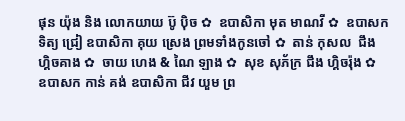ផុន យ៉ុង និង លោកយាយ ប៊ូ ប៉ិច ✿  ឧបាសិកា មុត មាណវី ✿  ឧបាសក ទិត្យ ជ្រៀ ឧបាសិកា គុយ ស្រេង ព្រមទាំងកូនចៅ ✿  តាន់ កុសល  ជឹង ហ្គិចគាង ✿  ចាយ ហេង & ណៃ ឡាង ✿  សុខ សុភ័ក្រ ជឹង ហ្គិចរ៉ុង ✿  ឧបាសក កាន់ គង់ ឧបាសិកា ជីវ យួម ព្រ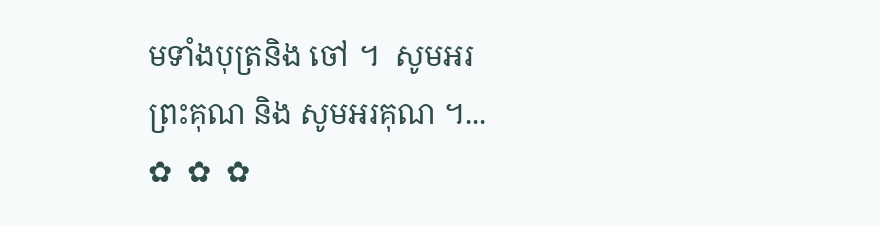មទាំងបុត្រនិង ចៅ ។  សូមអរព្រះគុណ និង សូមអរគុណ ។...       ✿  ✿  ✿